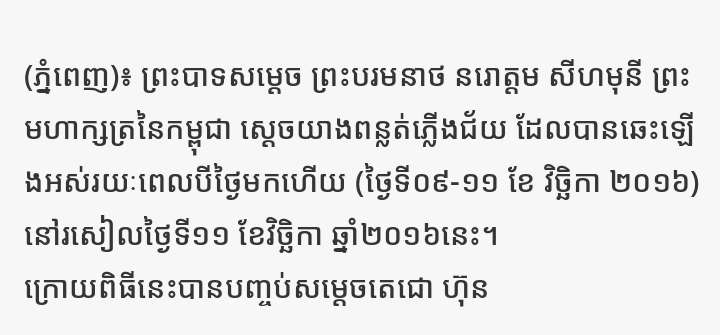(ភ្នំពេញ)៖ ព្រះបាទសម្ដេច ព្រះបរមនាថ នរោត្ដម សីហមុនី ព្រះមហាក្សត្រនៃកម្ពុជា ស្ដេចយាងពន្លត់ភ្លើងជ័យ ដែលបានឆេះឡើងអស់រយៈពេលបីថ្ងៃមកហើយ (ថ្ងៃទី០៩-១១ ខែ វិច្ឆិកា ២០១៦) នៅរសៀលថ្ងៃទី១១ ខែវិច្ឆិកា ឆ្នាំ២០១៦នេះ។
ក្រោយពិធីនេះបានបញ្ចប់សម្តេចតេជោ ហ៊ុន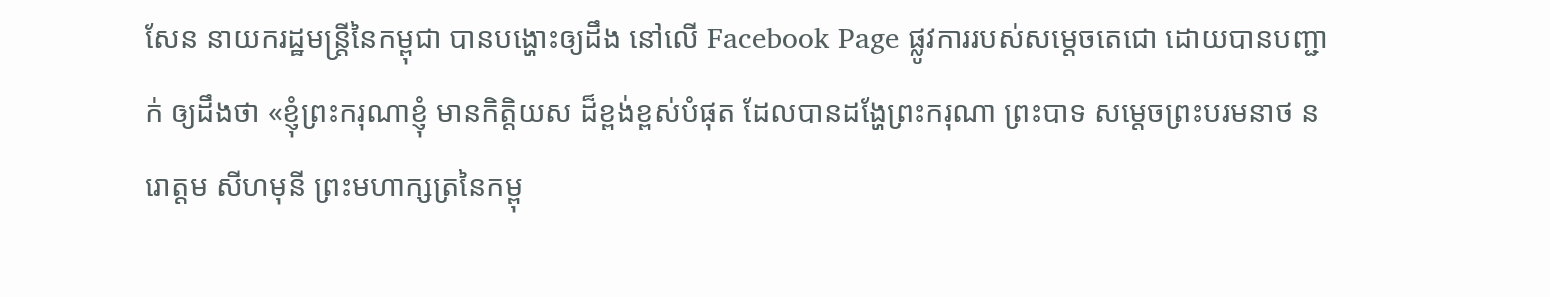សែន នាយករដ្ឋមន្រ្តីនៃកម្ពុជា បានបង្ហោះឲ្យដឹង នៅលើ Facebook Page ផ្លូវការរបស់សម្តេចតេជោ ដោយបានបញ្ជាក់ ឲ្យដឹងថា «ខ្ញុំព្រះករុណាខ្ញុំ មានកិត្តិយស ដ៏ខ្ពង់ខ្ពស់បំផុត ដែលបានដង្ហែព្រះករុណា ព្រះបាទ សម្ដេចព្រះបរមនាថ នរោត្ដម សីហមុនី ព្រះមហាក្សត្រនៃកម្ពុ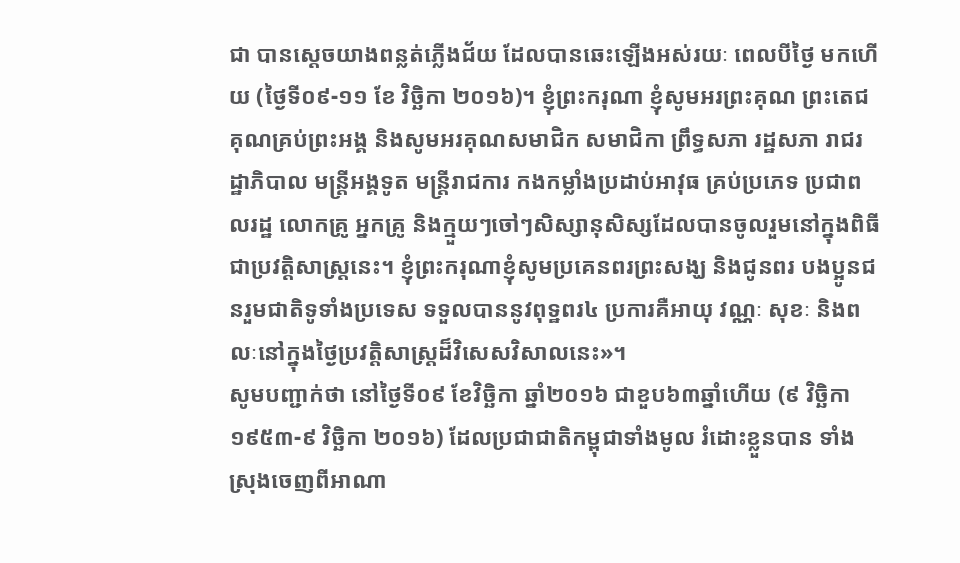ជា បានស្ដេចយាងពន្លត់ភ្លើងជ័យ ដែលបានឆេះឡើងអស់រយៈ ពេលបីថ្ងៃ មកហើយ (ថ្ងៃទី០៩-១១ ខែ វិច្ឆិកា ២០១៦)។ ខ្ញុំព្រះករុណា ខ្ញុំសូមអរព្រះគុណ ព្រះតេជគុណគ្រប់ព្រះអង្គ និងសូមអរគុណសមាជិក សមាជិកា ព្រឹទ្ធសភា រដ្ឋសភា រាជរដ្ឋាភិបាល មន្ត្រីអង្គទូត មន្ត្រីរាជការ កងកម្លាំងប្រដាប់អាវុធ គ្រប់ប្រភេទ ប្រជាពលរដ្ឋ លោកគ្រូ អ្នកគ្រូ និងក្មួយៗចៅៗសិស្សានុសិស្សដែលបានចូលរួមនៅក្នុងពិធីជាប្រវត្តិសាស្រ្តនេះ។ ខ្ញុំព្រះករុណាខ្ញុំសូមប្រគេនពរព្រះសង្ឃ និងជូនពរ បងប្អូនជនរួមជាតិទូទាំងប្រទេស ទទួលបាននូវពុទ្ឋពរ៤ ប្រការគឺអាយុ វណ្ណៈ សុខៈ និងពលៈនៅក្នុងថ្ងៃប្រវត្តិសាស្រ្តដ៏វិសេសវិសាលនេះ»។
សូមបញ្ជាក់ថា នៅថ្ងៃទី០៩ ខែវិច្ឆិកា ឆ្នាំ២០១៦ ជាខួប៦៣ឆ្នាំហើយ (៩ វិច្ឆិកា ១៩៥៣-៩ វិច្ឆិកា ២០១៦) ដែលប្រជាជាតិកម្ពុជាទាំងមូល រំដោះខ្លួនបាន ទាំងស្រុងចេញពីអាណា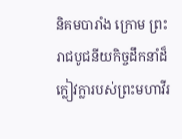និគមបារាំង ក្រោម ព្រះរាជបូជនីយកិច្ចដឹកនាំដ៏ក្លៀវក្លារបស់ព្រះមហាវីរ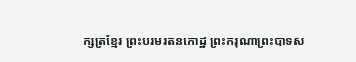ក្សត្រខ្មែរ ព្រះបរមរតនកោដ្ឋ ព្រះករុណាព្រះបាទស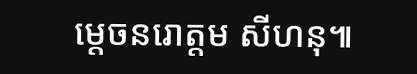ម្តេចនរោត្តម សីហនុ៕